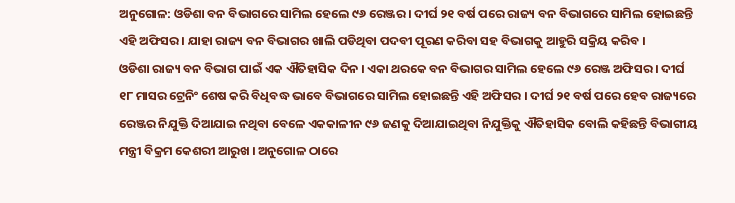ଅନୁଗୋଳ: ଓଡିଶା ବନ ବିଭାଗରେ ସାମିଲ ହେଲେ ୯୬ ରେଞ୍ଜର । ଦୀର୍ଘ ୨୧ ବର୍ଷ ପରେ ରାଜ୍ୟ ବନ ବିଭାଗରେ ସାମିଲ ହୋଇଛନ୍ତି ଏହି ଅଫିସର । ଯାହା ରାଜ୍ୟ ବନ ବିଭାଗର ଖାଲି ପଡିଥିବା ପଦବୀ ପୂରଣ କରିବା ସହ ବିଭାଗକୁ ଆହୁରି ସକ୍ରିୟ କରିବ ।
ଓଡିଶା ରାଜ୍ୟ ବନ ବିଭାଗ ପାଇଁ ଏକ ଐତିହାସିକ ଦିନ । ଏକା ଥରକେ ବନ ବିଭାଗର ସାମିଲ ହେଲେ ୯୬ ରେଞ୍ଜ ଅଫିସର । ଦୀର୍ଘ ୧୮ ମାସର ଟ୍ରେନିଂ ଶେଷ କରି ବିଧିବଦ୍ଧ ଭାବେ ବିଭାଗରେ ସାମିଲ ହୋଇଛନ୍ତି ଏହି ଅଫିସର । ଦୀର୍ଘ ୨୧ ବର୍ଷ ପରେ ହେବ ରାଜ୍ୟରେ ରେଞ୍ଜର ନିଯୁକ୍ତି ଦିଆଯାଇ ନଥିବା ବେଳେ ଏକକାଳୀନ ୯୬ ଜଣକୁ ଦିଆଯାଇଥିବା ନିଯୁକ୍ତିକୁ ଐତିହାସିକ ବୋଲି କହିଛନ୍ତି ବିଭାଗୀୟ ମନ୍ତ୍ରୀ ବିକ୍ରମ କେଶରୀ ଆରୁଖ । ଅନୁଗୋଳ ଠାରେ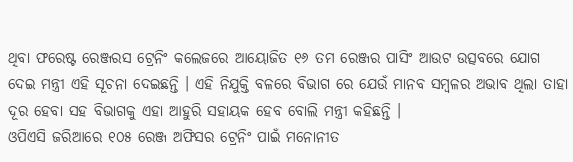ଥିବା ଫରେଷ୍ଟ ରେଞ୍ଜରସ ଟ୍ରେନିଂ କଲେଜରେ ଆୟୋଜିତ ୧୬ ତମ ରେଞ୍ଜର ପାସିଂ ଆଉଟ ଉତ୍ସବରେ ଯୋଗ ଦେଇ ମନ୍ତ୍ରୀ ଏହି ସୂଚନା ଦେଇଛନ୍ତି । ଏହି ନିଯୁକ୍ତି ବଳରେ ବିଭାଗ ରେ ଯେଉଁ ମାନବ ସମ୍ବଳର ଅଭାବ ଥିଲା ତାହା ଦୂର ହେବା ସହ ବିଭାଗକୁ ଏହା ଆହୁରି ସହାୟକ ହେବ ବୋଲି ମନ୍ତ୍ରୀ କହିଛନ୍ତି ।
ଓପିଏସି ଜରିଆରେ ୧୦୫ ରେଞ୍ଜ ଅଫିସର ଟ୍ରେନିଂ ପାଇଁ ମନୋନୀତ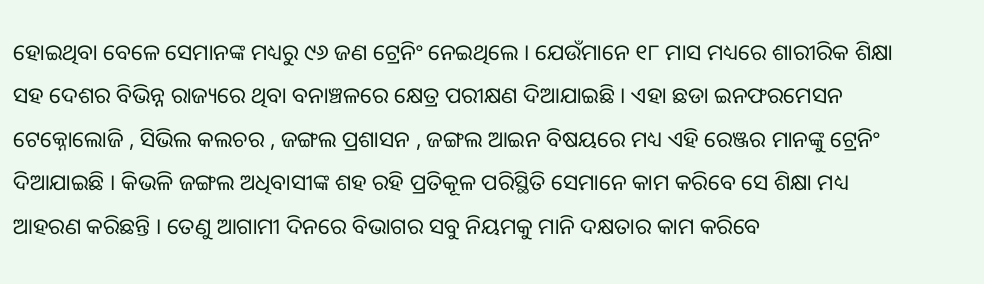ହୋଇଥିବା ବେଳେ ସେମାନଙ୍କ ମଧ୍ୟରୁ ୯୬ ଜଣ ଟ୍ରେନିଂ ନେଇଥିଲେ । ଯେଉଁମାନେ ୧୮ ମାସ ମଧ୍ୟରେ ଶାରୀରିକ ଶିକ୍ଷା ସହ ଦେଶର ବିଭିନ୍ନ ରାଜ୍ୟରେ ଥିବା ବନାଞ୍ଚଳରେ କ୍ଷେତ୍ର ପରୀକ୍ଷଣ ଦିଆଯାଇଛି । ଏହା ଛଡା ଇନଫରମେସନ ଟେକ୍ନୋଲୋଜି , ସିଭିଲ କଲଚର , ଜଙ୍ଗଲ ପ୍ରଶାସନ , ଜଙ୍ଗଲ ଆଇନ ବିଷୟରେ ମଧ୍ୟ ଏହି ରେଞ୍ଜର ମାନଙ୍କୁ ଟ୍ରେନିଂ ଦିଆଯାଇଛି । କିଭଳି ଜଙ୍ଗଲ ଅଧିବାସୀଙ୍କ ଶହ ରହି ପ୍ରତିକୂଳ ପରିସ୍ଥିତି ସେମାନେ କାମ କରିବେ ସେ ଶିକ୍ଷା ମଧ୍ୟ ଆହରଣ କରିଛନ୍ତି । ତେଣୁ ଆଗାମୀ ଦିନରେ ବିଭାଗର ସବୁ ନିୟମକୁ ମାନି ଦକ୍ଷତାର କାମ କରିବେ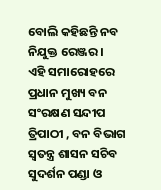ବୋଲି କହିଛନ୍ତି ନବ ନିଯୁକ୍ତ ରେଞ୍ଜର ।
ଏହି ସମାରୋହରେ ପ୍ରଧାନ ମୁଖ୍ୟ ବନ ସଂରକ୍ଷଣ ସନ୍ଦୀପ ତ୍ରିପାଠୀ , ବନ ବିଭାଗ ସ୍ବତନ୍ତ୍ର ଶାସନ ସଚିବ ସୁଦର୍ଶନ ପଣ୍ଡା ଓ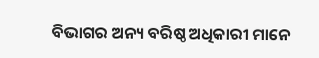ବିଭାଗର ଅନ୍ୟ ବରିଷ୍ଠ ଅଧିକାରୀ ମାନେ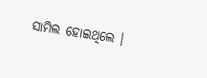ସାମିଲ ହୋଇଥିଲେ ।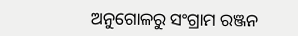ଅନୁଗୋଳରୁ ସଂଗ୍ରାମ ରଞ୍ଜନ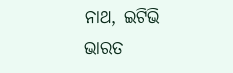ନାଥ, ଇଟିଭି ଭାରତ